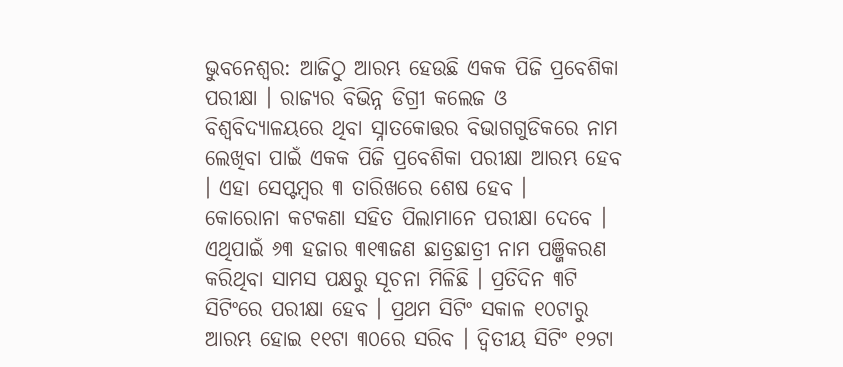ଭୁବନେଶ୍ବର: ଆଜିଠୁ ଆରମ୍ଭ ହେଉଛି ଏକକ ପିଜି ପ୍ରବେଶିକା ପରୀକ୍ଷା । ରାଜ୍ୟର ବିଭିନ୍ନ ଡିଗ୍ରୀ କଲେଜ ଓ ବିଶ୍ବବିଦ୍ୟାଳୟରେ ଥିବା ସ୍ନାତକୋତ୍ତର ବିଭାଗଗୁଡିକରେ ନାମ ଲେଖିବା ପାଇଁ ଏକକ ପିଜି ପ୍ରବେଶିକା ପରୀକ୍ଷା ଆରମ୍ଭ ହେବ । ଏହା ସେପ୍ଟମ୍ବର ୩ ତାରିଖରେ ଶେଷ ହେବ ।
କୋରୋନା କଟକଣା ସହିତ ପିଲାମାନେ ପରୀକ୍ଷା ଦେବେ । ଏଥିପାଇଁ ୬୩ ହଜାର ୩୧୩ଜଣ ଛାତ୍ରଛାତ୍ରୀ ନାମ ପଞ୍ଜିକରଣ କରିଥିବା ସାମସ ପକ୍ଷରୁ ସୂଚନା ମିଳିଛି । ପ୍ରତିଦିନ ୩ଟି ସିଟିଂରେ ପରୀକ୍ଷା ହେବ । ପ୍ରଥମ ସିଟିଂ ସକାଳ ୧୦ଟାରୁ ଆରମ୍ଭ ହୋଇ ୧୧ଟା ୩୦ରେ ସରିବ । ଦ୍ବିତୀୟ ସିଟିଂ ୧୨ଟା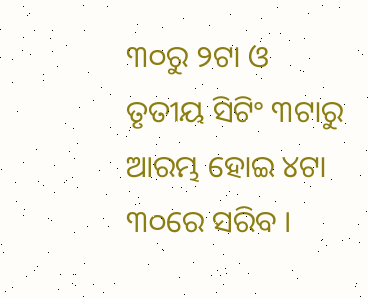୩୦ରୁ ୨ଟା ଓ ତୃତୀୟ ସିଟିଂ ୩ଟାରୁ ଆରମ୍ଭ ହୋଇ ୪ଟା ୩୦ରେ ସରିବ ।